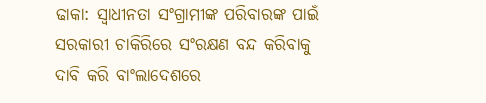ଢାକା: ସ୍ୱାଧୀନତା ସଂଗ୍ରାମୀଙ୍କ ପରିବାରଙ୍କ ପାଇଁ ସରକାରୀ ଚାକିରିରେ ସଂରକ୍ଷଣ ବନ୍ଦ କରିବାକୁ ଦାବି କରି ବାଂଲାଦେଶରେ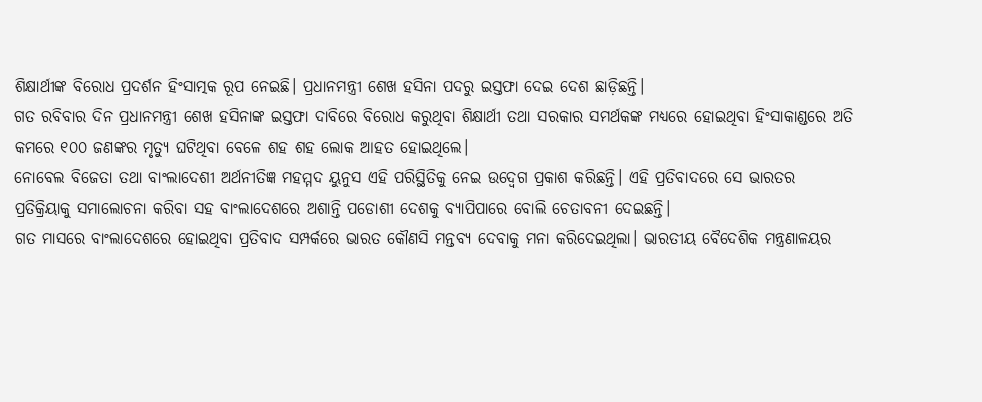ଶିକ୍ଷାର୍ଥୀଙ୍କ ବିରୋଧ ପ୍ରଦର୍ଶନ ହିଂସାତ୍ମକ ରୂପ ନେଇଛି। ପ୍ରଧାନମନ୍ତ୍ରୀ ଶେଖ ହସିନା ପଦରୁ ଇସ୍ତଫା ଦେଇ ଦେଶ ଛାଡ଼ିଛନ୍ତି।
ଗତ ରବିବାର ଦିନ ପ୍ରଧାନମନ୍ତ୍ରୀ ଶେଖ ହସିନାଙ୍କ ଇସ୍ତଫା ଦାବିରେ ବିରୋଧ କରୁଥିବା ଶିକ୍ଷାର୍ଥୀ ତଥା ସରକାର ସମର୍ଥକଙ୍କ ମଧ୍ୟରେ ହୋଇଥିବା ହିଂସାକାଣ୍ଡରେ ଅତି କମରେ ୧୦୦ ଜଣଙ୍କର ମୃତ୍ୟୁ ଘଟିଥିବା ବେଳେ ଶହ ଶହ ଲୋକ ଆହତ ହୋଇଥିଲେ।
ନୋବେଲ ବିଜେତା ତଥା ବାଂଲାଦେଶୀ ଅର୍ଥନୀତିଜ୍ଞ ମହମ୍ମଦ ୟୁନୁସ ଏହି ପରିସ୍ଥିତିକୁ ନେଇ ଉଦ୍ବେଗ ପ୍ରକାଶ କରିଛନ୍ତି। ଏହି ପ୍ରତିବାଦରେ ସେ ଭାରତର ପ୍ରତିକ୍ରିୟାକୁ ସମାଲୋଚନା କରିବା ସହ ବାଂଲାଦେଶରେ ଅଶାନ୍ତି ପଡୋଶୀ ଦେଶକୁ ବ୍ୟାପିପାରେ ବୋଲି ଚେତାବନୀ ଦେଇଛନ୍ତି।
ଗତ ମାସରେ ବାଂଲାଦେଶରେ ହୋଇଥିବା ପ୍ରତିବାଦ ସମ୍ପର୍କରେ ଭାରତ କୌଣସି ମନ୍ତବ୍ୟ ଦେବାକୁ ମନା କରିଦେଇଥିଲା। ଭାରତୀୟ ବୈଦେଶିକ ମନ୍ତ୍ରଣାଳୟର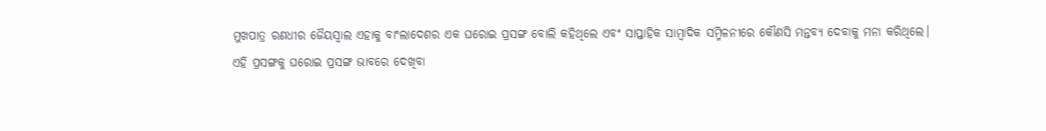ମୁଖପାତ୍ର ରଣଧୀର ଜୈୟସ୍ବାଲ ଏହାକୁ ବାଂଲାଦେଶର ଏକ ଘରୋଇ ପ୍ରସଙ୍ଗ ବୋଲି କହିଥିଲେ ଏବଂ ସାପ୍ତାହିକ ସାମ୍ବାଦିକ ସମ୍ମିଳନୀରେ କୌଣସି ମନ୍ତବ୍ୟ ଦେବାକୁ ମନା କରିଥିଲେ।
ଏହି ପ୍ରସଙ୍ଗକୁ ଘରୋଇ ପ୍ରସଙ୍ଗ ଭାବରେ ଦେଖିବା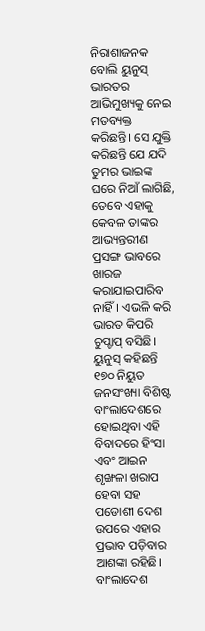ନିରାଶାଜନକ ବୋଲି ୟୁନୁସ୍ ଭାରତର ଆଭିମୁଖ୍ୟକୁ ନେଇ ମତବ୍ୟକ୍ତ କରିଛନ୍ତି। ସେ ଯୁକ୍ତି କରିଛନ୍ତି ଯେ ଯଦି ତୁମର ଭାଇଙ୍କ ଘରେ ନିଆଁ ଲାଗିଛି, ତେବେ ଏହାକୁ କେବଳ ତାଙ୍କର ଆଭ୍ୟନ୍ତରୀଣ ପ୍ରସଙ୍ଗ ଭାବରେ ଖାରଜ କରାଯାଇପାରିବ ନାହିଁ। ଏଭଳି କରି ଭାରତ କିପରି ଚୁପ୍ଚାପ୍ ବସିଛି।
ୟୁନୁସ୍ କହିଛନ୍ତି ୧୭୦ ନିୟୁତ ଜନସଂଖ୍ୟା ବିଶିଷ୍ଟ ବାଂଲାଦେଶରେ ହୋଇଥିବା ଏହି ବିବାଦରେ ହିଂସା ଏବଂ ଆଇନ ଶୃଙ୍ଖଳା ଖରାପ ହେବା ସହ ପଡୋଶୀ ଦେଶ ଉପରେ ଏହାର ପ୍ରଭାବ ପଡ଼ିବାର ଆଶଙ୍କା ରହିଛି। ବାଂଲାଦେଶ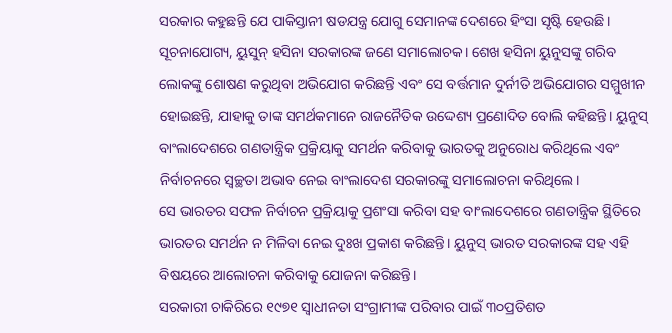ସରକାର କହୁଛନ୍ତି ଯେ ପାକିସ୍ତାନୀ ଷଡଯନ୍ତ୍ର ଯୋଗୁ ସେମାନଙ୍କ ଦେଶରେ ହିଂସା ସୃଷ୍ଟି ହେଉଛି।
ସୂଚନାଯୋଗ୍ୟ, ୟୁସୁନ୍ ହସିନା ସରକାରଙ୍କ ଜଣେ ସମାଲୋଚକ। ଶେଖ ହସିନା ୟୁନୁସଙ୍କୁ ଗରିବ ଲୋକଙ୍କୁ ଶୋଷଣ କରୁଥିବା ଅଭିଯୋଗ କରିଛନ୍ତି ଏବଂ ସେ ବର୍ତ୍ତମାନ ଦୁର୍ନୀତି ଅଭିଯୋଗର ସମ୍ମୁଖୀନ ହୋଇଛନ୍ତି, ଯାହାକୁ ତାଙ୍କ ସମର୍ଥକମାନେ ରାଜନୈତିକ ଉଦ୍ଦେଶ୍ୟ ପ୍ରଣୋଦିତ ବୋଲି କହିଛନ୍ତି। ୟୁନୁସ୍ ବାଂଲାଦେଶରେ ଗଣତାନ୍ତ୍ରିକ ପ୍ରକ୍ରିୟାକୁ ସମର୍ଥନ କରିବାକୁ ଭାରତକୁ ଅନୁରୋଧ କରିଥିଲେ ଏବଂ ନିର୍ବାଚନରେ ସ୍ୱଚ୍ଛତା ଅଭାବ ନେଇ ବାଂଲାଦେଶ ସରକାରଙ୍କୁ ସମାଲୋଚନା କରିଥିଲେ।
ସେ ଭାରତର ସଫଳ ନିର୍ବାଚନ ପ୍ରକ୍ରିୟାକୁ ପ୍ରଶଂସା କରିବା ସହ ବାଂଲାଦେଶରେ ଗଣତାନ୍ତ୍ରିକ ସ୍ଥିତିରେ ଭାରତର ସମର୍ଥନ ନ ମିଳିବା ନେଇ ଦୁଃଖ ପ୍ରକାଶ କରିଛନ୍ତି। ୟୁନୁସ୍ ଭାରତ ସରକାରଙ୍କ ସହ ଏହି ବିଷୟରେ ଆଲୋଚନା କରିବାକୁ ଯୋଜନା କରିଛନ୍ତି।
ସରକାରୀ ଚାକିରିରେ ୧୯୭୧ ସ୍ୱାଧୀନତା ସଂଗ୍ରାମୀଙ୍କ ପରିବାର ପାଇଁ ୩୦ପ୍ରତିଶତ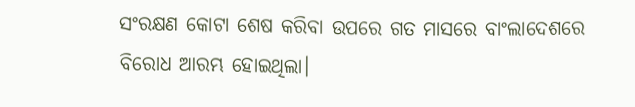ସଂରକ୍ଷଣ କୋଟା ଶେଷ କରିବା ଉପରେ ଗତ ମାସରେ ବାଂଲାଦେଶରେ ବିରୋଧ ଆରମ୍ଭ ହୋଇଥିଲା।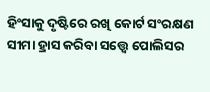ହିଂସାକୁ ଦୃଷ୍ଟିରେ ରଖି କୋର୍ଟ ସଂରକ୍ଷଣ ସୀମା ହ୍ରାସ କରିବା ସତ୍ତ୍ବେ ପୋଲିସର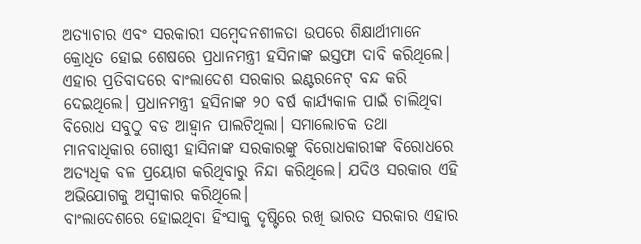ଅତ୍ୟାଚାର ଏବଂ ସରକାରୀ ସମ୍ବେଦନଶୀଳତା ଉପରେ ଶିକ୍ଷାର୍ଥୀମାନେ କ୍ରୋଧିତ ହୋଇ ଶେଷରେ ପ୍ରଧାନମନ୍ତ୍ରୀ ହସିନାଙ୍କ ଇସ୍ତଫା ଦାବି କରିଥିଲେ।
ଏହାର ପ୍ରତିବାଦରେ ବାଂଲାଦେଶ ସରକାର ଇଣ୍ଟରନେଟ୍ ବନ୍ଦ କରି ଦେଇଥିଲେ। ପ୍ରଧାନମନ୍ତ୍ରୀ ହସିନାଙ୍କ ୨୦ ବର୍ଷ କାର୍ଯ୍ୟକାଳ ପାଇଁ ଚାଲିଥିବା ବିରୋଧ ସବୁଠୁ ବଡ ଆହ୍ବାନ ପାଲଟିଥିଲା। ସମାଲୋଚକ ତଥା ମାନବାଧିକାର ଗୋଷ୍ଠୀ ହାସିନାଙ୍କ ସରକାରଙ୍କୁ ବିରୋଧକାରୀଙ୍କ ବିରୋଧରେ ଅତ୍ୟଧିକ ବଳ ପ୍ରୟୋଗ କରିଥିବାରୁ ନିନ୍ଦା କରିଥିଲେ। ଯଦିଓ ସରକାର ଏହି ଅଭିଯୋଗକୁ ଅସ୍ୱୀକାର କରିଥିଲେ।
ବାଂଲାଦେଶରେ ହୋଇଥିବା ହିଂସାକୁ ଦୃଷ୍ଟିରେ ରଖି ଭାରତ ସରକାର ଏହାର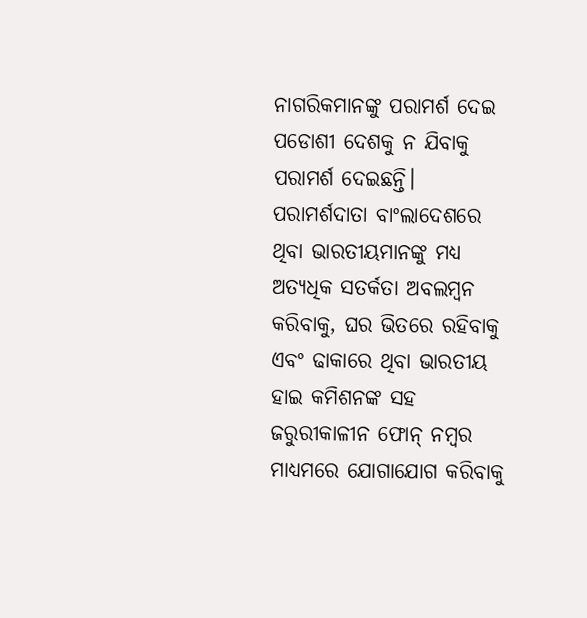ନାଗରିକମାନଙ୍କୁ ପରାମର୍ଶ ଦେଇ ପଡୋଶୀ ଦେଶକୁ ନ ଯିବାକୁ ପରାମର୍ଶ ଦେଇଛନ୍ତି। ପରାମର୍ଶଦାତା ବାଂଲାଦେଶରେ ଥିବା ଭାରତୀୟମାନଙ୍କୁ ମଧ୍ୟ ଅତ୍ୟଧିକ ସତର୍କତା ଅବଲମ୍ବନ କରିବାକୁ, ଘର ଭିତରେ ରହିବାକୁ ଏବଂ ଢାକାରେ ଥିବା ଭାରତୀୟ ହାଇ କମିଶନଙ୍କ ସହ ଜରୁରୀକାଳୀନ ଫୋନ୍ ନମ୍ବର ମାଧ୍ୟମରେ ଯୋଗାଯୋଗ କରିବାକୁ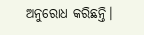ଅନୁରୋଧ କରିଛନ୍ତି।